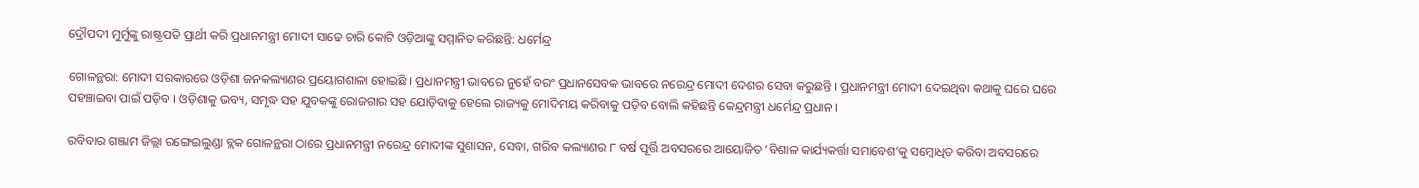ଦ୍ରୌପଦୀ ମୁର୍ମୁଙ୍କୁ ରାଷ୍ଟ୍ରପତି ପ୍ରାର୍ଥୀ କରି ପ୍ରଧାନମନ୍ତ୍ରୀ ମୋଦୀ ସାଢେ ଚାରି କୋଟି ଓଡ଼ିଆଙ୍କୁ ସମ୍ମାନିତ କରିଛନ୍ତି: ଧର୍ମେନ୍ଦ୍ର

ଗୋଳନ୍ଥରା: ମୋଦୀ ସରକାରରେ ଓଡ଼ିଶା ଜନକଲ୍ୟାଣର ପ୍ରୟୋଗଶାଳା ହୋଇଛି । ପ୍ରଧାନମନ୍ତ୍ରୀ ଭାବରେ ନୁହେଁ ବରଂ ପ୍ରଧାନସେବକ ଭାବରେ ନରେନ୍ଦ୍ର ମୋଦୀ ଦେଶର ସେବା କରୁଛନ୍ତି । ପ୍ରଧାନମନ୍ତ୍ରୀ ମୋଦୀ ଦେଇଥିବା କଥାକୁ ଘରେ ଘରେ ପହଞ୍ଚାଇବା ପାଇଁ ପଡ଼ିବ । ଓଡ଼ିଶାକୁ ଭବ୍ୟ, ସମୃଦ୍ଧ ସହ ଯୁବକଙ୍କୁ ରୋଜଗାର ସହ ଯୋଡ଼ିବାକୁ ହେଲେ ରାଜ୍ୟକୁ ମୋଦିମୟ କରିବାକୁ ପଡ଼ିବ ବୋଲି କହିଛନ୍ତି କେନ୍ଦ୍ରମନ୍ତ୍ରୀ ଧର୍ମେନ୍ଦ୍ର ପ୍ରଧାନ ।

ରବିବାର ଗଞ୍ଜାମ ଜିଲ୍ଲା ରଙ୍ଗେଇଲୁଣ୍ଡା ବ୍ଲକ ଗୋଳନ୍ଥରା ଠାରେ ପ୍ରଧାନମନ୍ତ୍ରୀ ନରେନ୍ଦ୍ର ମୋଦୀଙ୍କ ସୁଶାସନ, ସେବା, ଗରିବ କଲ୍ୟାଣର ୮ ବର୍ଷ ପୂର୍ତ୍ତି ଅବସରରେ ଆୟୋଜିତ ‘ବିଶାଳ କାର୍ଯ୍ୟକର୍ତ୍ତା ସମାବେଶ’କୁ ସମ୍ବୋଧିତ କରିବା ଅବସରରେ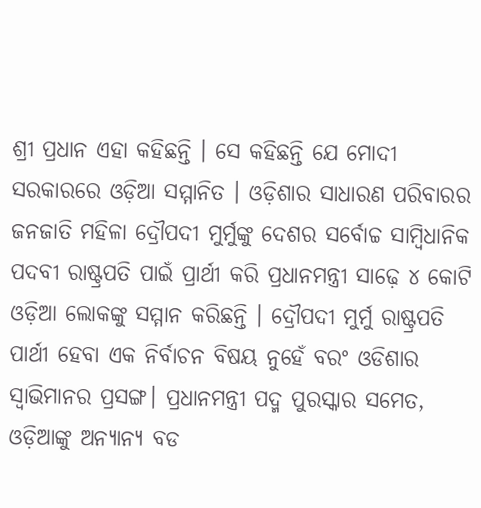ଶ୍ରୀ ପ୍ରଧାନ ଏହା କହିଛନ୍ତି । ସେ କହିଛନ୍ତି ଯେ ମୋଦୀ ସରକାରରେ ଓଡ଼ିଆ ସମ୍ମାନିତ । ଓଡ଼ିଶାର ସାଧାରଣ ପରିବାରର ଜନଜାତି ମହିଳା ଦ୍ରୌପଦୀ ମୁର୍ମୁଙ୍କୁ ଦେଶର ସର୍ବୋଚ୍ଚ ସାମ୍ବିଧାନିକ ପଦବୀ ରାଷ୍ଟ୍ରପତି ପାଇଁ ପ୍ରାର୍ଥୀ କରି ପ୍ରଧାନମନ୍ତ୍ରୀ ସାଢ଼େ ୪ କୋଟି ଓଡ଼ିଆ ଲୋକଙ୍କୁ ସମ୍ମାନ କରିଛନ୍ତି । ଦ୍ରୌପଦୀ ମୁର୍ମୁ ରାଷ୍ଟ୍ରପତି ପାର୍ଥୀ ହେବା ଏକ ନିର୍ବାଚନ ବିଷୟ ନୁହେଁ ବରଂ ଓଡିଶାର ସ୍ୱାଭିମାନର ପ୍ରସଙ୍ଗ। ପ୍ରଧାନମନ୍ତ୍ରୀ ପଦ୍ମ ପୁରସ୍କାର ସମେତ, ଓଡ଼ିଆଙ୍କୁ ଅନ୍ୟାନ୍ୟ ବଡ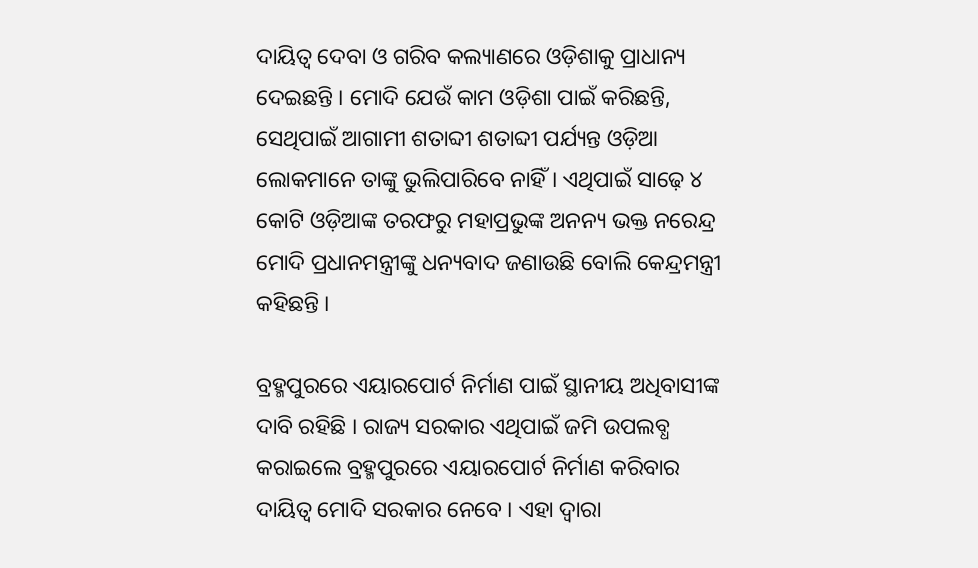ଦାୟିତ୍ୱ ଦେବା ଓ ଗରିବ କଲ୍ୟାଣରେ ଓଡ଼ିଶାକୁ ପ୍ରାଧାନ୍ୟ ଦେଇଛନ୍ତି । ମୋଦି ଯେଉଁ କାମ ଓଡ଼ିଶା ପାଇଁ କରିଛନ୍ତି, ସେଥିପାଇଁ ଆଗାମୀ ଶତାବ୍ଦୀ ଶତାବ୍ଦୀ ପର୍ଯ୍ୟନ୍ତ ଓଡ଼ିଆ ଲୋକମାନେ ତାଙ୍କୁ ଭୁଲିପାରିବେ ନାହିଁ । ଏଥିପାଇଁ ସାଢ଼େ ୪ କୋଟି ଓଡ଼ିଆଙ୍କ ତରଫରୁ ମହାପ୍ରଭୁଙ୍କ ଅନନ୍ୟ ଭକ୍ତ ନରେନ୍ଦ୍ର ମୋଦି ପ୍ରଧାନମନ୍ତ୍ରୀଙ୍କୁ ଧନ୍ୟବାଦ ଜଣାଉଛି ବୋଲି କେନ୍ଦ୍ରମନ୍ତ୍ରୀ କହିଛନ୍ତି ।

ବ୍ରହ୍ମପୁରରେ ଏୟାରପୋର୍ଟ ନିର୍ମାଣ ପାଇଁ ସ୍ଥାନୀୟ ଅଧିବାସୀଙ୍କ ଦାବି ରହିଛି । ରାଜ୍ୟ ସରକାର ଏଥିପାଇଁ ଜମି ଉପଲବ୍ଧ କରାଇଲେ ବ୍ରହ୍ମପୁରରେ ଏୟାରପୋର୍ଟ ନିର୍ମାଣ କରିବାର ଦାୟିତ୍ୱ ମୋଦି ସରକାର ନେବେ । ଏହା ଦ୍ୱାରା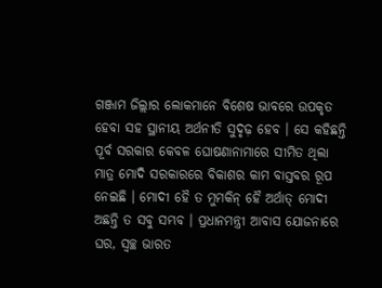ଗଞ୍ଜାମ ଜିଲ୍ଲାର ଲୋକମାନେ ବିଶେଷ ଭାବରେ ଉପକୃତ ହେବା ସହ ସ୍ଥାନୀୟ ଅର୍ଥନୀତି ସୁଦୃଢ଼ ହେବ । ସେ କହିଛନ୍ତି ପୂର୍ବ ସରକାର କେବଳ ଘୋଷଣାନାମାରେ ସୀମିତ ଥିଲା ମାତ୍ର ମୋଦି ସରକାରରେ ବିକାଶର କାମ ବାସ୍ତବର ରୂପ ନେଇଛି । ମୋଦୀ ହୈ ତ ମୁମକିନ୍ ହୈ ଅର୍ଥାତ୍ ମୋଦୀ ଅଛନ୍ତି ତ ସବୁ ସମ୍ଭବ । ପ୍ରଧାନମନ୍ତ୍ରୀ ଆବାସ ଯୋଜନାରେ ଘର, ସ୍ୱଚ୍ଛ ଭାରତ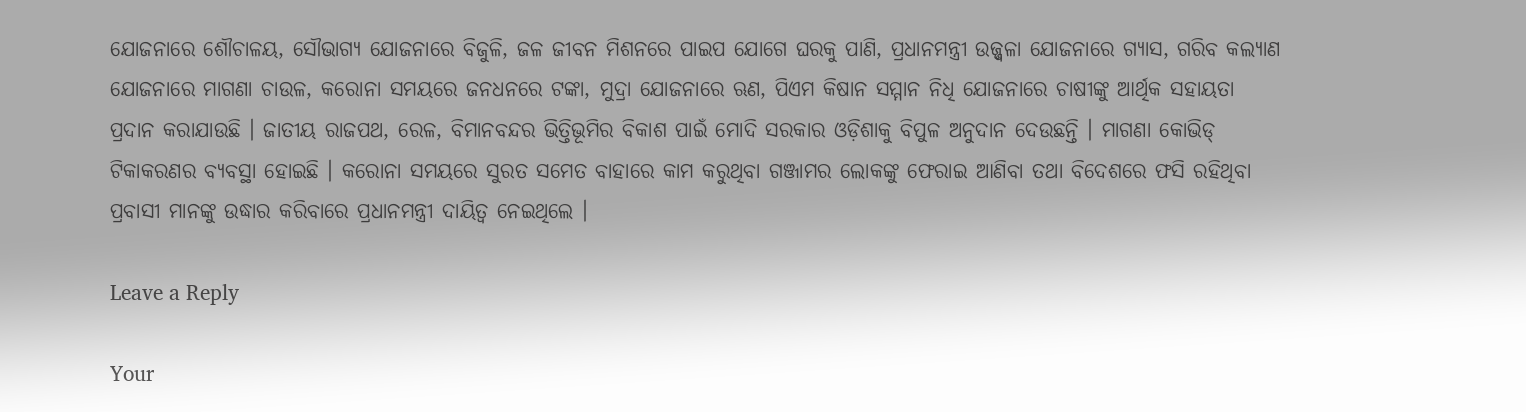ଯୋଜନାରେ ଶୌଚାଳୟ, ସୌଭାଗ୍ୟ ଯୋଜନାରେ ବିଜୁଳି, ଜଳ ଜୀବନ ମିଶନରେ ପାଇପ ଯୋଗେ ଘରକୁ ପାଣି, ପ୍ରଧାନମନ୍ତ୍ରୀ ଉଜ୍ଜ୍ୱଳା ଯୋଜନାରେ ଗ୍ୟାସ, ଗରିବ କଲ୍ୟାଣ ଯୋଜନାରେ ମାଗଣା ଚାଉଳ, କରୋନା ସମୟରେ ଜନଧନରେ ଟଙ୍କା, ମୁଦ୍ରା ଯୋଜନାରେ ଋଣ, ପିଏମ କିଷାନ ସମ୍ମାନ ନିଧି ଯୋଜନାରେ ଚାଷୀଙ୍କୁ ଆର୍ଥିକ ସହାୟତା ପ୍ରଦାନ କରାଯାଉଛି । ଜାତୀୟ ରାଜପଥ, ରେଳ, ବିମାନବନ୍ଦର ଭିତ୍ତିଭୂମିର ବିକାଶ ପାଇଁ ମୋଦି ସରକାର ଓଡ଼ିଶାକୁ ବିପୁଳ ଅନୁଦାନ ଦେଉଛନ୍ତି । ମାଗଣା କୋଭିଡ୍ ଟିକାକରଣର ବ୍ୟବସ୍ଥା ହୋଇଛି । କରୋନା ସମୟରେ ସୁରତ ସମେତ ବାହାରେ କାମ କରୁଥିବା ଗଞ୍ଜାମର ଲୋକଙ୍କୁ ଫେରାଇ ଆଣିବା ତଥା ବିଦେଶରେ ଫସି ରହିଥିବା ପ୍ରବାସୀ ମାନଙ୍କୁ ଉଦ୍ଧାର କରିବାରେ ପ୍ରଧାନମନ୍ତ୍ରୀ ଦାୟିତ୍ୱ ନେଇଥିଲେ ।

Leave a Reply

Your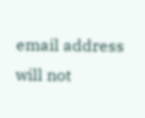email address will not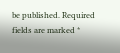be published. Required fields are marked *